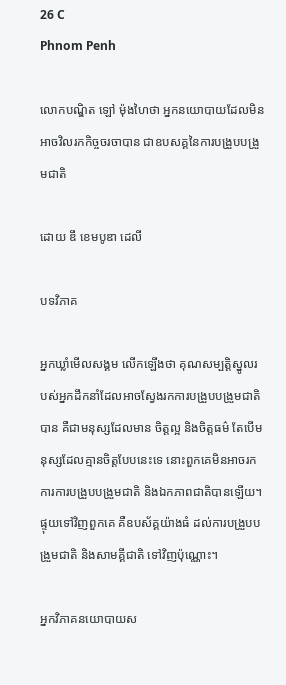26 C
Phnom Penh

លោកបណ្ឌិត ឡៅ ម៉ុងហៃថា អ្នកនយោបាយដែលមិនអាចវិលរកកិច្ចចរចាបាន ជាឧបសគ្គនៃការបង្រួបបង្រួមជាតិ

ដោយ ឌឹ ខេមបូឌា ដេលី

បទវិភាគ

អ្នកឃ្លាំមើលសង្គម លើកឡើងថា គុណសម្បត្តិស្នូលរបស់អ្នកដឹកនាំដែលអាចស្វែងរកការបង្រួបបង្រួមជាតិបាន គឺជាមនុស្សដែលមាន ចិត្តល្អ និងចិត្តធម៌ តែបើមនុស្សដែលគ្មានចិត្តបែបនេះទេ នោះពួកគេមិនអាចរកការការបង្រួបបង្រួមជាតិ និងឯកភាពជាតិបានឡើយ។ ផ្ទុយទៅវិញពួកគេ គឺឧបស័គ្គយ៉ាងធំ ដល់ការបង្រួបបង្រួមជាតិ និងសាមគ្គីជាតិ ទៅវិញប៉ុណ្ណោះ។

អ្នកវិភាគនយោបាយស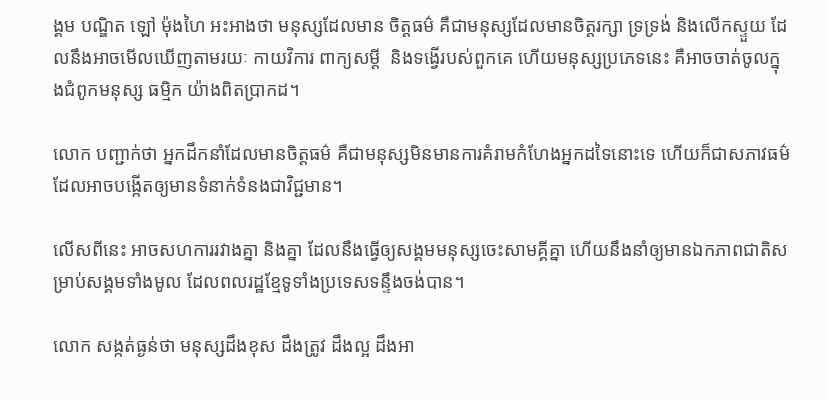ង្គម បណ្ឌិត ឡៅ ម៉ុងហៃ អះអាងថា មនុស្សដែលមាន ចិត្តធម៌ គឺជាមនុស្សដែលមានចិត្តរក្សា ទ្រទ្រង់ និងលើកស្ទួយ ដែលនឹងអាចមើលឃើញតាមរយៈ កាយវិការ ពាក្យសម្តី  និងទង្វើរបស់ពួកគេ ហើយមនុស្សប្រភេទនេះ គឺអាចចាត់ចូលក្នុងជំពូកមនុស្ស ធម្មិក យ៉ាងពិតប្រាកដ។

លោក បញ្ជាក់ថា អ្នកដឹកនាំដែលមានចិត្តធម៌ គឺជាមនុស្សមិនមានការគំរាមកំហែងអ្នកដទៃនោះទេ ហើយក៏ជាសភាវធម៌ដែលអាចបង្កើតឲ្យមានទំនាក់ទំនងជាវិជ្ជមាន។

លើសពីនេះ អាចសហការរវាងគ្នា និងគ្នា ដែលនឹងធ្វើឲ្យសង្គមមនុស្សចេះសាមគ្គីគ្នា ហើយនឹងនាំឲ្យមានឯកភាពជាតិសម្រាប់សង្គមទាំងមូល ដែលពលរដ្ឋខ្មែទូទាំងប្រទេសទន្ទឹងចង់បាន។

លោក សង្កត់ធ្ងន់ថា មនុស្សដឹងខុស ដឹងត្រូវ ដឹងល្អ ដឹងអា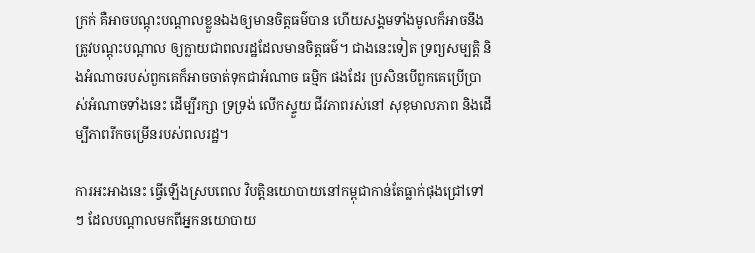ក្រក់ គឺអាចបណ្តុះបណ្តាលខ្លួនឯងឲ្យមានចិត្តធម៌បាន ហើយសង្គមទាំងមូលក៏អាចនឹងត្រូវបណ្តុះបណ្តាល ឲ្យក្លាយជាពលរដ្ឋដែលមានចិត្តធម៌។ ជាងនេះទៀត ទ្រព្យសម្បត្តិ និងអំណាចរបស់ពួកគេក៏អាចចាត់ទុកជាអំណាច ធម្មិក ផងដែរ ប្រសិនបើពួកគេប្រើប្រាស់អំណាចទាំងនេះ ដើម្បីរក្សា ទ្រទ្រង់ លើកស្ទួយ ជីវភាពរស់នៅ សុខុមាលភាព និងដើម្បីភាពរីកចម្រើនរបស់ពលរដ្ឋ។

ការអះអាងនេះ ធ្វើឡើងស្របពេល វិបត្តិនយោបាយនៅកម្ពុជាកាន់តែធ្លាក់ផុងជ្រៅទៅៗ ដែលបណ្តាលមកពីអ្នកនយោបាយ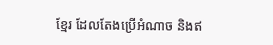ខ្មែរ ដែលតែងប្រើអំណាច និងឥ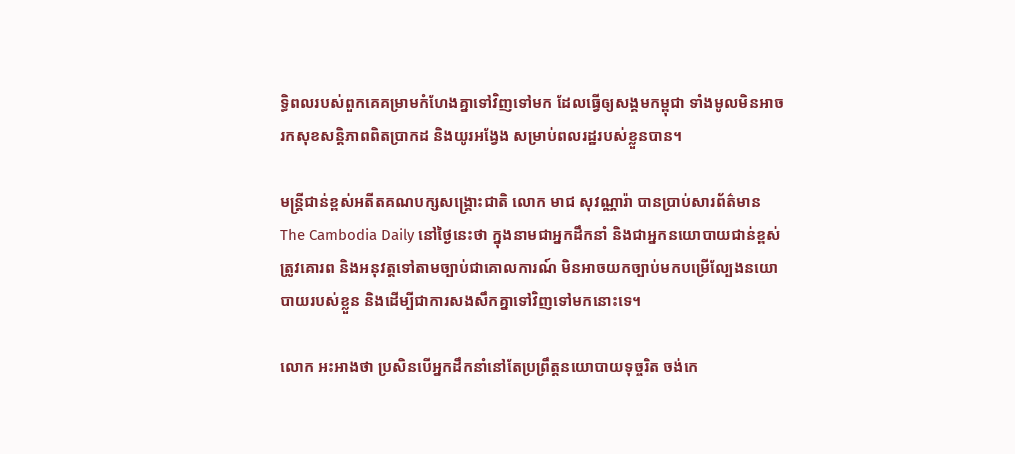ទ្ធិពលរបស់ពួកគេគម្រាមកំហែងគ្នាទៅវិញទៅមក ដែលធ្វើឲ្យសង្គមកម្ពុជា ទាំងមូលមិនអាចរកសុខសន្តិភាពពិតប្រាកដ និងយូរអង្វែង សម្រាប់ពលរដ្ឋរបស់ខ្លួនបាន។

មន្ត្រីជាន់ខ្ពស់អតីតគណបក្សសង្គ្រោះជាតិ លោក មាជ សុវណ្ណារ៉ា បានប្រាប់សារព័ត៌មាន The Cambodia Daily នៅថ្ងៃនេះថា ក្នុងនាមជាអ្នកដឹកនាំ និងជាអ្នកនយោបាយជាន់ខ្ពស់ ត្រូវគោរព និងអនុវត្តទៅតាមច្បាប់ជាគោលការណ៍ មិនអាចយកច្បាប់មកបម្រើល្បែងនយោបាយរបស់ខ្លួន និងដើម្បីជាការសងសឹកគ្នាទៅវិញទៅមកនោះទេ។

លោក អះអាងថា ប្រសិនបើអ្នកដឹកនាំនៅតែប្រព្រឹត្តនយោបាយទុច្ចរិត ចង់កេ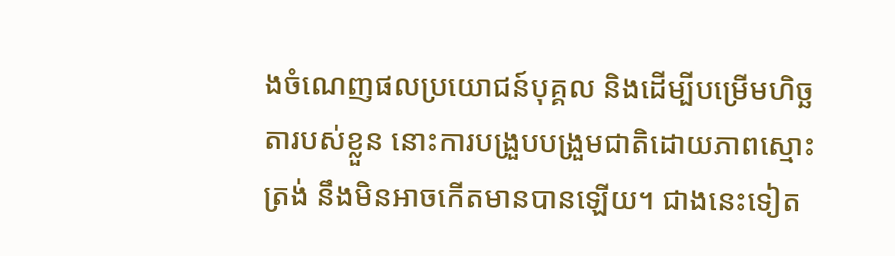ងចំណេញផលប្រយោជន៍បុគ្គល និងដើម្បីបម្រើមហិច្ឆតារបស់ខ្លួន នោះការបង្រួបបង្រួមជាតិដោយភាពស្មោះត្រង់ នឹងមិនអាចកើតមានបានឡើយ។ ជាងនេះទៀត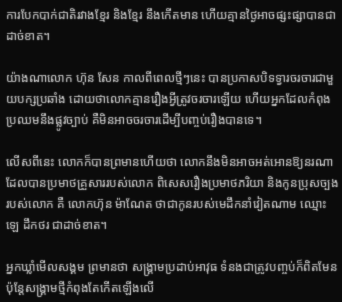ការបែកបាក់ជាតិរវាងខ្មែរ និងខ្មែរ នឹងកើតមាន ហើយគ្មានថ្ងៃអាចផ្សះផ្សាបានជាដាច់ខាត។

យ៉ាងណាលោក ហ៊ុន សែន កាលពីពេលថ្មីៗនេះ បានប្រកាសបិទទ្វារចរចារជាមួយបក្សប្រឆាំង ដោយថាលោកគ្មានរឿងអ្វីត្រូវចរចារឡើយ ហើយអ្នកដែលកំពុងប្រឈមនឹងផ្លូវច្បាប់ គឺមិនអាចចរចារដើម្បីបញ្ចប់រឿងបានទេ។

លើសពីនេះ លោកក៏បានព្រមានហើយថា លោកនឹងមិនអាចអត់អោនឱ្យនរណាដែលបានប្រមាថគ្រួសាររបស់លោក ពិសេសរឿងប្រមាថភរិយា និងកូនប្រុសច្បងរបស់លោក គឺ លោកហ៊ុន ម៉ាណែត ថាជាកូនរបស់មេដឹកនាំវៀតណាម ឈ្មោះ ឡេ ដឹកថរ ជាដាច់ខាត។

អ្នកឃ្លាំមើលសង្គម ព្រមានថា សង្គ្រាមប្រដាប់អាវុធ ទំនងជាត្រូវបញ្ចប់ក៏ពិតមែន ប៉ុន្តែសង្រ្គាមថ្មីកំពុងតែកើតឡើងលើ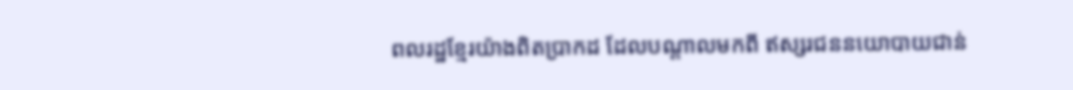ពលរដ្ឋខ្មែរយ៉ាងពិតប្រាកដ ដែលបណ្តាលមកពី ឥស្សរជននយោបាយជាន់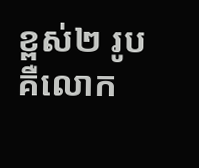ខ្ពស់២ រូប គឺលោក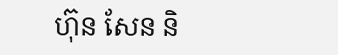ហ៊ុន សែន និ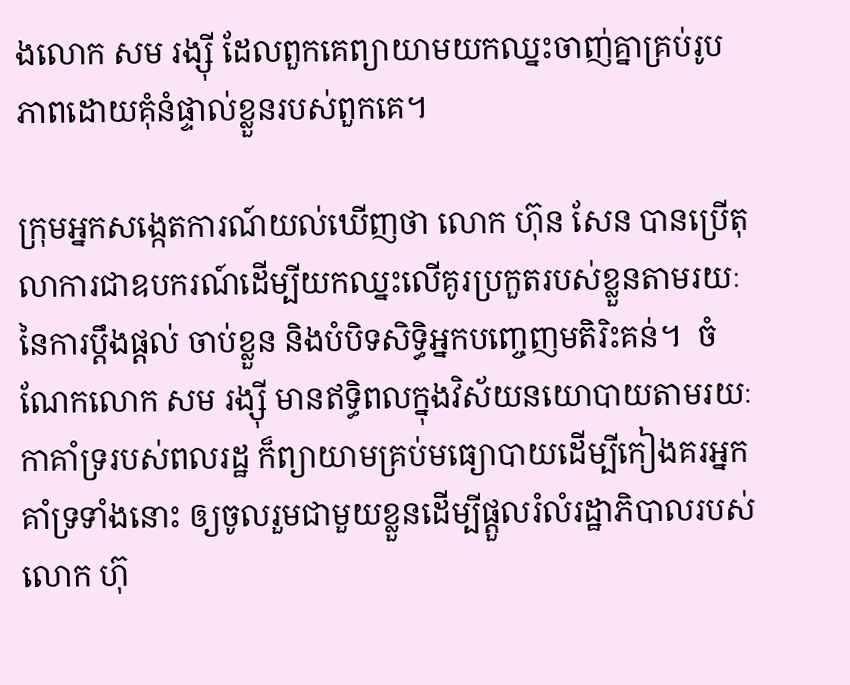ងលោក សម រង្ស៊ី ដែលពួកគេព្យាយាមយកឈ្នះចាញ់គ្នាគ្រប់រូបភាពដោយគុំនំផ្ទាល់ខ្លួនរបស់ពួកគេ។

ក្រុមអ្នកសង្កេតការណ៍យល់ឃើញថា លោក ហ៊ុន សែន បានប្រើតុលាការជាឧបករណ៍ដើម្បីយកឈ្នះលើគូរប្រកួតរបស់ខ្លួនតាមរយៈនៃការប្តឹងផ្តល់ ចាប់ខ្លួន និងបំបិទសិទ្ធិអ្នកបញ្ចេញមតិរិះគន់។  ចំណែកលោក សម រង្ស៊ី មានឥទ្ធិពលក្នុងវិស័យនយោបាយតាមរយៈកាគាំទ្ររបស់ពលរដ្ឋ ក៏ព្យាយាមគ្រប់មធ្យោបាយដើម្បីកៀងគរអ្នកគាំទ្រទាំងនោះ ឲ្យចូលរួមជាមួយខ្លួនដើម្បីផ្តួលរំលំរដ្ឋាភិបាលរបស់លោក ហ៊ុ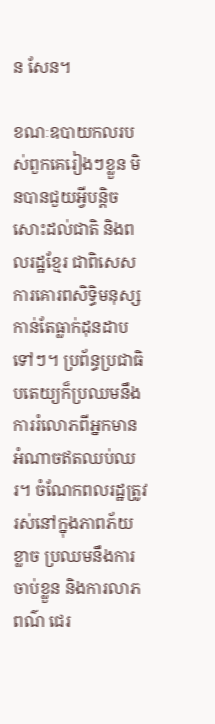ន សែន។

ខណៈឧបាយកលរបស់ពួកគេរៀងៗខ្លួន មិនបានជួយអ្វីបន្តិចសោះដល់ជាតិ និងពលរដ្ឋខ្មែរ ជាពិសេស ការគោរពសិទ្ធិមនុស្សកាន់តែធ្លាក់ដុនដាបទៅៗ។ ប្រព័ន្ធប្រជាធិបតេយ្យក៏ប្រឈមនឹងការរំលោភពីអ្នកមានអំណាចឥតឈប់ឈរ។ ចំណែកពលរដ្ឋត្រូវរស់នៅក្នុងភាពភ័យខ្លាច ប្រឈមនឹងការចាប់ខ្លួន និងការលាភពណ៌ ជេរ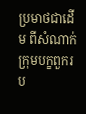ប្រមាថជាដើម ពីសំណាក់ក្រុមបក្ខពួករប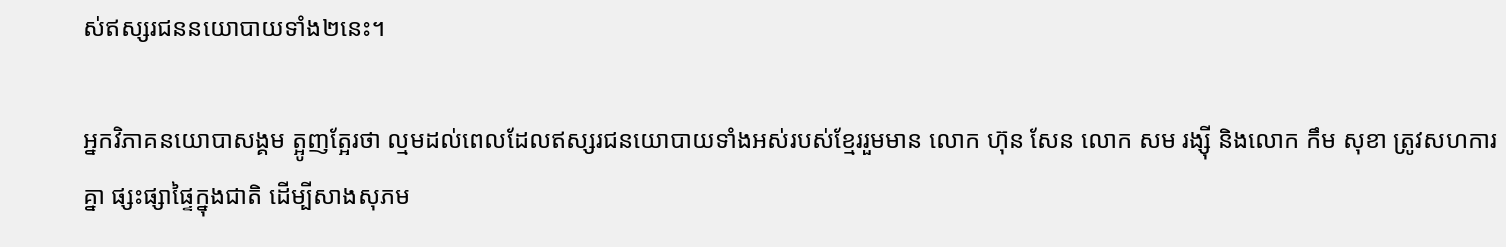ស់ឥស្សរជននយោបាយទាំង២នេះ។

អ្នកវិភាគនយោបាសង្គម ត្អូញត្អែរថា ល្មមដល់ពេលដែលឥស្សរជនយោបាយទាំងអស់របស់ខ្មែររួមមាន លោក ហ៊ុន សែន លោក សម រង្ស៊ី និងលោក កឹម សុខា ត្រូវសហការគ្នា ផ្សះផ្សាផ្ទៃក្នុងជាតិ ដើម្បីសាងសុភម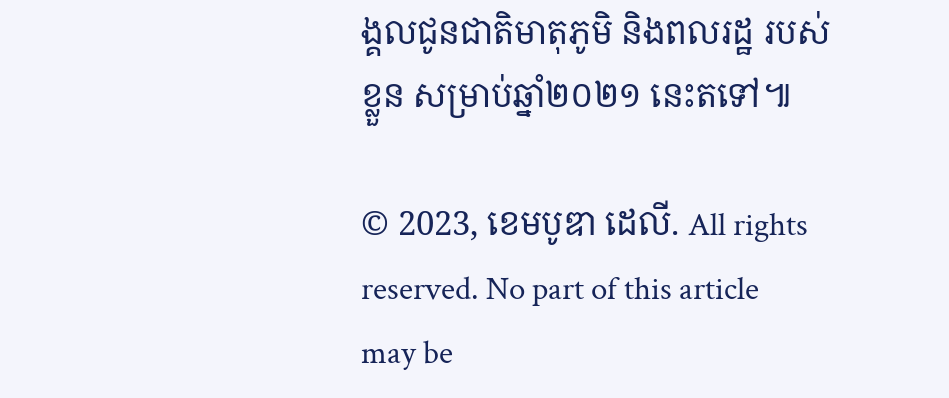ង្គលជូនជាតិមាតុភូមិ និងពលរដ្ឋ របស់ខ្លួន សម្រាប់ឆ្នាំ២០២១ នេះតទៅ៕

© 2023, ខេមបូឌា ដេលី. All rights reserved. No part of this article may be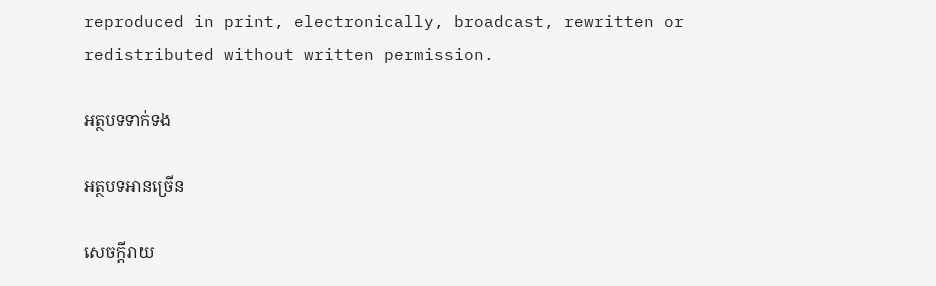reproduced in print, electronically, broadcast, rewritten or redistributed without written permission.

អត្ថបទទាក់ទង

អត្ថបទអានច្រើន

សេចក្ដីរាយ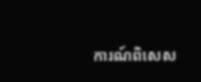ការណ៍ពិសេស